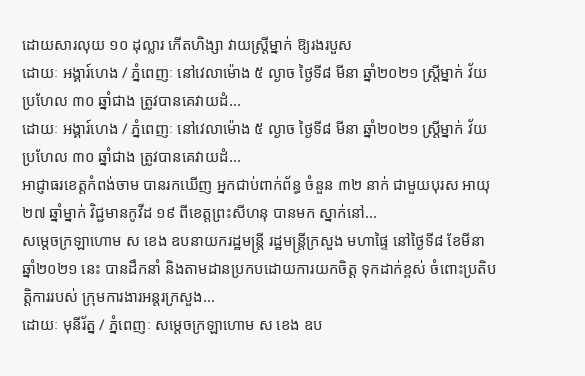ដោយសារលុយ ១០ ដុល្លារ កើតហិង្សា វាយស្ត្រីម្នាក់ ឱ្យរងរបួស
ដោយៈ អង្គារ៍ហេង / ភ្នំពេញៈ នៅវេលាម៉ោង ៥ ល្ងាច ថ្ងៃទី៨ មីនា ឆ្នាំ២០២១ ស្ត្រីម្នាក់ វ័យប្រហែល ៣០ ឆ្នាំជាង ត្រូវបានគេវាយដំ...
ដោយៈ អង្គារ៍ហេង / ភ្នំពេញៈ នៅវេលាម៉ោង ៥ ល្ងាច ថ្ងៃទី៨ មីនា ឆ្នាំ២០២១ ស្ត្រីម្នាក់ វ័យប្រហែល ៣០ ឆ្នាំជាង ត្រូវបានគេវាយដំ...
អាជ្ញាធរខេត្តកំពង់ចាម បានរកឃើញ អ្នកជាប់ពាក់ព័ន្ធ ចំនួន ៣២ នាក់ ជាមួយបុរស អាយុ ២៧ ឆ្នាំម្នាក់ វិជ្ជមានកូវីដ ១៩ ពីខេត្តព្រះសីហនុ បានមក ស្នាក់នៅ...
សម្ដេចក្រឡាហោម ស ខេង ឧបនាយករដ្ឋមន្ត្រី រដ្ឋមន្ត្រីក្រសួង មហាផ្ទៃ នៅថ្ងៃទី៨ ខែមីនា ឆ្នាំ២០២១ នេះ បានដឹកនាំ និងតាមដានប្រកបដោយការយកចិត្ត ទុកដាក់ខ្ពស់ ចំពោះប្រតិបត្តិការរបស់ ក្រុមការងារអន្តរក្រសួង...
ដោយៈ មុនីរ័ត្ន / ភ្នំពេញៈ សម្ដេចក្រឡាហោម ស ខេង ឧប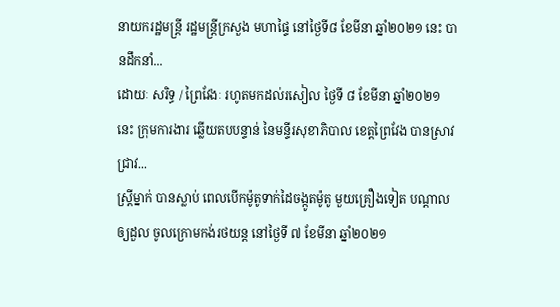នាយករដ្ឋមន្ត្រី រដ្ឋមន្ត្រីក្រសួង មហាផ្ទៃ នៅថ្ងៃទី៨ ខែមីនា ឆ្នាំ២០២១ នេះ បានដឹកនាំ...
ដោយៈ សរិទ្ធ / ព្រៃវែងៈ រហូតមកដល់រសៀល ថ្ងៃទី ៨ ខែមីនា ឆ្នាំ២០២១ នេះ ក្រុមការងារ ឆ្លើយតបបន្ទាន់ នៃមន្ទីរសុខាភិបាល ខេត្តព្រៃវែង បានស្រាវជ្រាវ...
ស្ត្រីម្នាក់ បានស្លាប់ ពេលបើកម៉ូតូទាក់ដៃចង្កូតម៉ូតូ មួយគ្រឿងទៀត បណ្ដាលឲ្យដួល ចូលក្រោមកង់រថយន្ត នៅថ្ងៃទី ៧ ខែមីនា ឆ្នាំ២០២១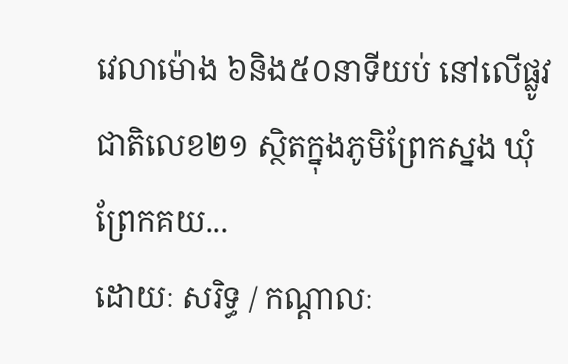វេលាម៉ោង ៦និង៥០នាទីយប់ នៅលើផ្លូវជាតិលេខ២១ ស្ថិតក្នុងភូមិព្រែកស្នង ឃុំព្រែកគយ...
ដោយៈ សរិទ្ធ / កណ្ដាលៈ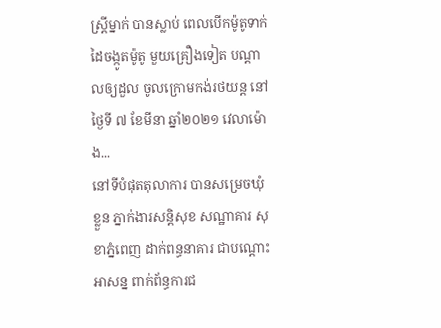ស្ត្រីម្នាក់ បានស្លាប់ ពេលបើកម៉ូតូទាក់ដៃចង្កូតម៉ូតូ មួយគ្រឿងទៀត បណ្ដាលឲ្យដួល ចូលក្រោមកង់រថយន្ត នៅថ្ងៃទី ៧ ខែមីនា ឆ្នាំ២០២១ វេលាម៉ោង...
នៅទីបំផុតតុលាការ បានសម្រេចឃុំខ្លួន ភ្នាក់ងារសន្តិសុខ សណ្ឋាគារ សុខាភ្នំពេញ ដាក់ពន្ធនាគារ ជាបណ្តោះអាសន្ន ពាក់ព័ន្ធការជ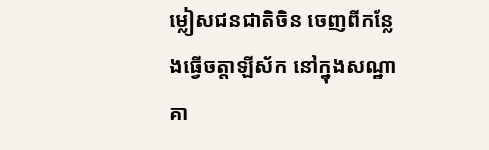ម្លៀសជនជាតិចិន ចេញពីកន្លែងធ្វើចត្តាឡីស័ក នៅក្នុងសណ្ឋាគា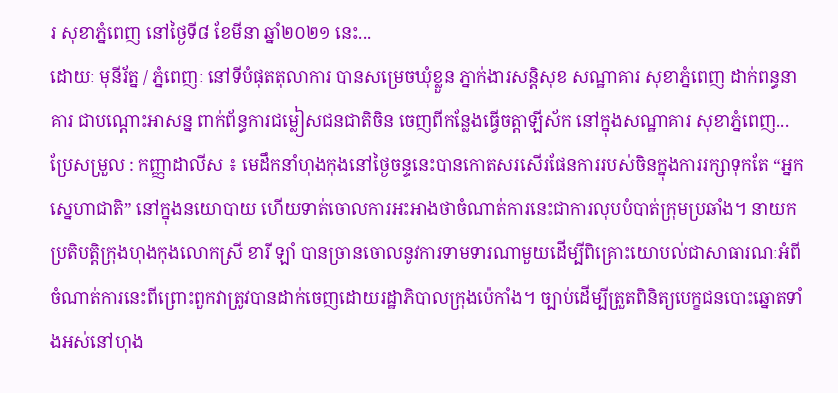រ សុខាភ្នំពេញ នៅថ្ងៃទី៨ ខែមីនា ឆ្នាំ២០២១ នេះ...
ដោយៈ មុនីរ័ត្ន / ភ្នំពេញៈ នៅទីបំផុតតុលាការ បានសម្រេចឃុំខ្លួន ភ្នាក់ងារសន្តិសុខ សណ្ឋាគារ សុខាភ្នំពេញ ដាក់ពន្ធនាគារ ជាបណ្តោះអាសន្ន ពាក់ព័ន្ធការជម្លៀសជនជាតិចិន ចេញពីកន្លែងធ្វើចត្តាឡីស័ក នៅក្នុងសណ្ឋាគារ សុខាភ្នំពេញ...
ប្រែសម្រួល : កញ្ញាដាលីស ៖ មេដឹកនាំហុងកុងនៅថ្ងៃចន្ទនេះបានកោតសរសើរផែនការរបស់ចិនក្នុងការរក្សាទុកតែ “អ្នកស្នេហាជាតិ” នៅក្នុងនយោបាយ ហើយទាត់ចោលការអះអាងថាចំណាត់ការនេះជាការលុបបំបាត់ក្រុមប្រឆាំង។ នាយកប្រតិបត្តិក្រុងហុងកុងលោកស្រី ខារី ឡាំ បានច្រានចោលនូវការទាមទារណាមួយដើម្បីពិគ្រោះយោបល់ជាសាធារណៈអំពីចំណាត់ការនេះពីព្រោះពួកវាត្រូវបានដាក់ចេញដោយរដ្ឋាភិបាលក្រុងប៉េកាំង។ ច្បាប់ដើម្បីត្រួតពិនិត្យបេក្ខជនបោះឆ្នោតទាំងអស់នៅហុង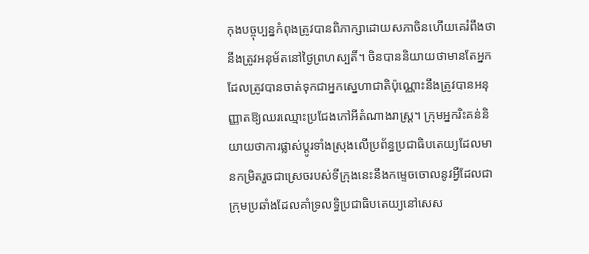កុងបច្ចុប្បន្នកំពុងត្រូវបានពិភាក្សាដោយសភាចិនហើយគេរំពឹងថានឹងត្រូវអនុម័តនៅថ្ងៃព្រហស្បតិ៍។ ចិនបាននិយាយថាមានតែអ្នកដែលត្រូវបានចាត់ទុកជាអ្នកស្នេហាជាតិប៉ុណ្ណោះនឹងត្រូវបានអនុញ្ញាតឱ្យឈរឈ្មោះប្រជែងកៅអីតំណាងរាស្ត្រ។ ក្រុមអ្នករិះគន់និយាយថាការផ្លាស់ប្តូរទាំងស្រុងលើប្រព័ន្ធប្រជាធិបតេយ្យដែលមានកម្រិតរួចជាស្រេចរបស់ទីក្រុងនេះនឹងកម្ទេចចោលនូវអ្វីដែលជាក្រុមប្រឆាំងដែលគាំទ្រលទ្ធិប្រជាធិបតេយ្យនៅសេស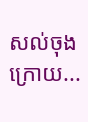សល់ចុងក្រោយ...